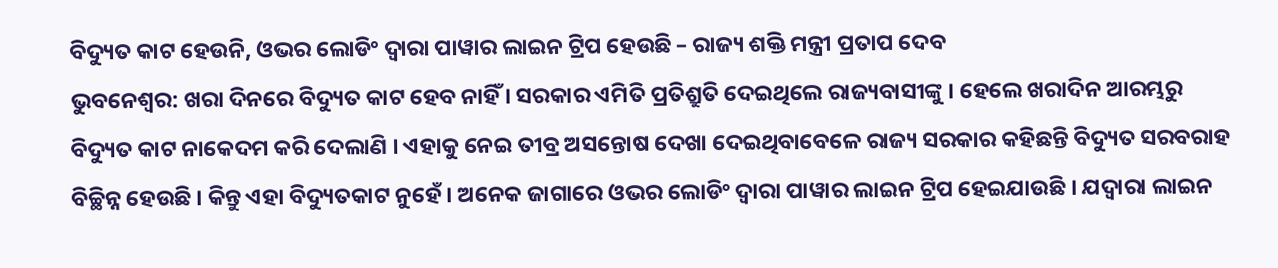ବିଦ୍ୟୁତ କାଟ ହେଉନି, ଓଭର ଲୋଡିଂ ଦ୍ୱାରା ପାୱାର ଲାଇନ ଟ୍ରିପ ହେଉଛି – ରାଜ୍ୟ ଶକ୍ତି ମନ୍ତ୍ରୀ ପ୍ରତାପ ଦେବ
ଭୁବନେଶ୍ୱର: ଖରା ଦିନରେ ବିଦ୍ୟୁତ କାଟ ହେବ ନାହିଁ । ସରକାର ଏମିତି ପ୍ରତିଶ୍ରୁତି ଦେଇଥିଲେ ରାଜ୍ୟବାସୀଙ୍କୁ । ହେଲେ ଖରାଦିନ ଆରମ୍ଭରୁ ବିଦ୍ୟୁତ କାଟ ନାକେଦମ କରି ଦେଲାଣି । ଏହାକୁ ନେଇ ତୀବ୍ର ଅସନ୍ତୋଷ ଦେଖା ଦେଇଥିବାବେଳେ ରାଜ୍ୟ ସରକାର କହିଛନ୍ତି ବିଦ୍ୟୁତ ସରବରାହ ବିଚ୍ଛିନ୍ନ ହେଉଛି । କିନ୍ତୁ ଏହା ବିଦ୍ୟୁତକାଟ ନୁହେଁ । ଅନେକ ଜାଗାରେ ଓଭର ଲୋଡିଂ ଦ୍ୱାରା ପାୱାର ଲାଇନ ଟ୍ରିପ ହେଇଯାଉଛି । ଯଦ୍ୱାରା ଲାଇନ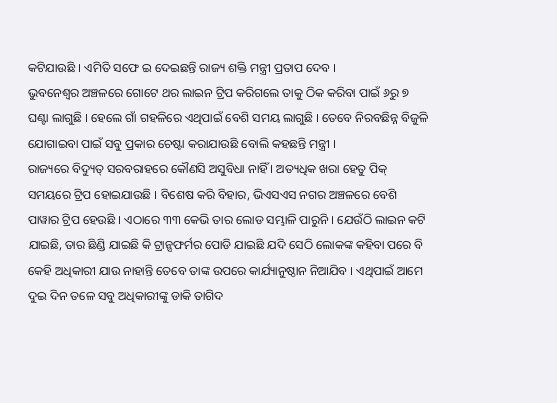କଟିଯାଉଛି । ଏମିତି ସଫେ ଇ ଦେଇଛନ୍ତି ରାଜ୍ୟ ଶକ୍ତି ମନ୍ତ୍ରୀ ପ୍ରତାପ ଦେବ ।
ଭୁବନେଶ୍ୱର ଅଞ୍ଚଳରେ ଗୋଟେ ଥର ଲାଇନ ଟ୍ରିପ କରିଗଲେ ତାକୁ ଠିକ କରିବା ପାଇଁ ୬ରୁ ୭ ଘଣ୍ଟା ଲାଗୁଛି । ହେଲେ ଗାଁ ଗହଳିରେ ଏଥିପାଇଁ ବେଶି ସମୟ ଲାଗୁଛି । ତେବେ ନିରବଛିନ୍ନ ବିଜୁଳି ଯୋଗାଇବା ପାଇଁ ସବୁ ପ୍ରକାର ଚେଷ୍ଟା କରାଯାଉଛି ବୋଲି କହଛନ୍ତି ମନ୍ତ୍ରୀ ।
ରାଜ୍ୟରେ ବିଦ୍ୟୁତ୍ ସରବରାହରେ କୌଣସି ଅସୁବିଧା ନାହିଁ । ଅତ୍ୟଧିକ ଖରା ହେତୁ ପିକ୍ ସମୟରେ ଟ୍ରିପ ହୋଇଯାଉଛି । ବିଶେଷ କରି ବିହାର, ଭିଏସଏସ ନଗର ଅଞ୍ଚଳରେ ବେଶି ପାୱାର ଟ୍ରିପ ହେଉଛି । ଏଠାରେ ୩୩ କେଭି ତାର ଲୋଡ ସମ୍ଭାଳି ପାରୁନି । ଯେଉଁଠି ଲାଇନ କଟି ଯାଇଛି, ତାର ଛିଣ୍ଡି ଯାଇଛି କି ଟ୍ରାନ୍ସଫର୍ମର ପୋଡି ଯାଇଛି ଯଦି ସେଠି ଲୋକଙ୍କ କହିବା ପରେ ବି କେହି ଅଧିକାରୀ ଯାଉ ନାହାନ୍ତି ତେବେ ତାଙ୍କ ଉପରେ କାର୍ଯ୍ୟାନୁଷ୍ଠାନ ନିଆଯିବ । ଏଥିପାଇଁ ଆମେ ଦୁଇ ଦିନ ତଳେ ସବୁ ଅଧିକାରୀଙ୍କୁ ଡାକି ତାଗିଦ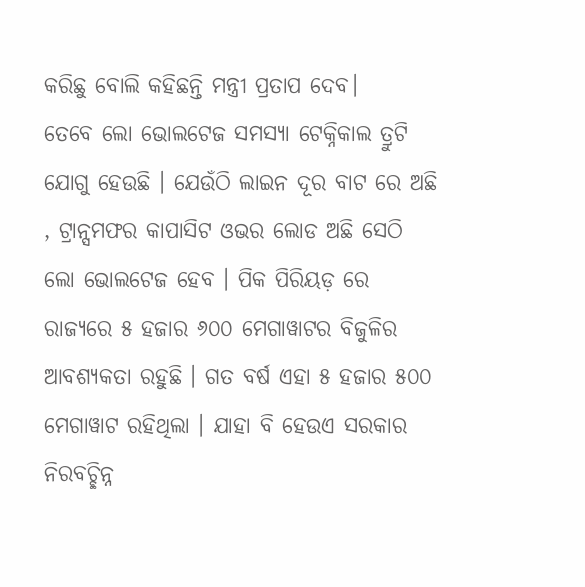କରିଛୁ ବୋଲି କହିଛନ୍ତି ମନ୍ତ୍ରୀ ପ୍ରତାପ ଦେବ।
ତେବେ ଲୋ ଭୋଲଟେଜ ସମସ୍ୟା ଟେକ୍ନିକାଲ ତ୍ରୁଟି ଯୋଗୁ ହେଉଛି । ଯେଉଁଠି ଲାଇନ ଦୂର ବାଟ ରେ ଅଛି , ଟ୍ରାନ୍ସମଫର କାପାସିଟ ଓଭର ଲୋଡ ଅଛି ସେଠି ଲୋ ଭୋଲଟେଜ ହେବ । ପିକ ପିରିୟଡ଼ ରେ ରାଜ୍ୟରେ ୫ ହଜାର ୬୦୦ ମେଗାୱାଟର ବିଜୁଳିର ଆବଶ୍ୟକତା ରହୁଛି । ଗତ ବର୍ଷ ଏହା ୫ ହଜାର ୫୦୦ ମେଗାୱାଟ ରହିଥିଲା । ଯାହା ବି ହେଉଏ ସରକାର ନିରବଚ୍ଛିନ୍ନ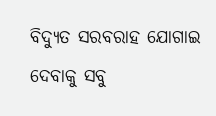ବିଦ୍ୟୁତ ସରବରାହ ଯୋଗାଇ ଦେବାକୁ ସବୁ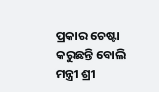ପ୍ରକାର ଚେଷ୍ଟା କରୁଛନ୍ତି ବୋଲି ମନ୍ତ୍ରୀ ଶ୍ରୀ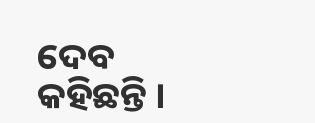ଦେବ କହିଛନ୍ତି ।